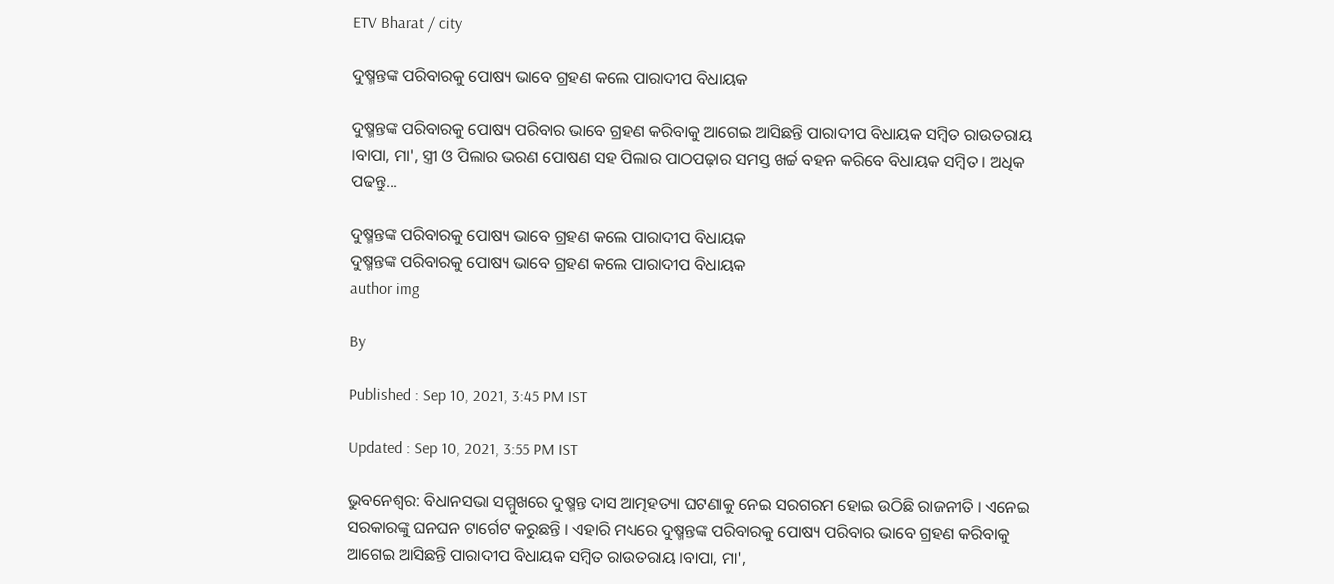ETV Bharat / city

ଦୁଷ୍ମନ୍ତଙ୍କ ପରିବାରକୁ ପୋଷ୍ୟ ଭାବେ ଗ୍ରହଣ କଲେ ପାରାଦୀପ ବିଧାୟକ

ଦୁଷ୍ମନ୍ତଙ୍କ ପରିବାରକୁ ପୋଷ୍ୟ ପରିବାର ଭାବେ ଗ୍ରହଣ କରିବାକୁ ଆଗେଇ ଆସିଛନ୍ତି ପାରାଦୀପ ବିଧାୟକ ସମ୍ବିତ ରାଉତରାୟ ।ବାପା, ମା', ସ୍ତ୍ରୀ ଓ ପିଲାର ଭରଣ ପୋଷଣ ସହ ପିଲାର ପାଠପଢ଼ାର ସମସ୍ତ ଖର୍ଚ୍ଚ ବହନ କରିବେ ବିଧାୟକ ସମ୍ବିତ । ଅଧିକ ପଢନ୍ତୁ...

ଦୁଷ୍ମନ୍ତଙ୍କ ପରିବାରକୁ ପୋଷ୍ୟ ଭାବେ ଗ୍ରହଣ କଲେ ପାରାଦୀପ ବିଧାୟକ
ଦୁଷ୍ମନ୍ତଙ୍କ ପରିବାରକୁ ପୋଷ୍ୟ ଭାବେ ଗ୍ରହଣ କଲେ ପାରାଦୀପ ବିଧାୟକ
author img

By

Published : Sep 10, 2021, 3:45 PM IST

Updated : Sep 10, 2021, 3:55 PM IST

ଭୁବନେଶ୍ବର: ବିଧାନସଭା ସମ୍ମୁଖରେ ଦୁଷ୍ମନ୍ତ ଦାସ ଆତ୍ମହତ୍ୟା ଘଟଣାକୁ ନେଇ ସରଗରମ ହୋଇ ଉଠିଛି ରାଜନୀତି । ଏନେଇ ସରକାରଙ୍କୁ ଘନଘନ ଟାର୍ଗେଟ କରୁଛନ୍ତି । ଏହାରି ମଧ୍ୟରେ ଦୁଷ୍ମନ୍ତଙ୍କ ପରିବାରକୁ ପୋଷ୍ୟ ପରିବାର ଭାବେ ଗ୍ରହଣ କରିବାକୁ ଆଗେଇ ଆସିଛନ୍ତି ପାରାଦୀପ ବିଧାୟକ ସମ୍ବିତ ରାଉତରାୟ ।ବାପା, ମା',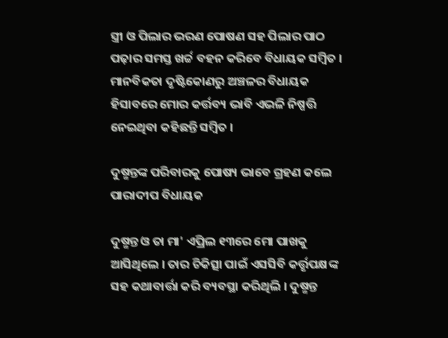ସ୍ତ୍ରୀ ଓ ପିଲାର ଭରଣ ପୋଷଣ ସହ ପିଲାର ପାଠ ପଢ଼ାର ସମସ୍ତ ଖର୍ଚ୍ଚ ବହନ କରିବେ ବିଧାୟକ ସମ୍ବିତ । ମାନବିକତା ଦୃଷ୍ଟିକୋଣରୁ ଅଞ୍ଚଳର ବିଧାୟକ ହିସାବରେ ମୋର କର୍ତ୍ତବ୍ୟ ଭାବି ଏଭଳି ନିଷ୍ପତ୍ତି ନେଇଥିବା କହିଛନ୍ତି ସମ୍ବିତ ।

ଦୁଷ୍ମନ୍ତଙ୍କ ପରିବାରକୁ ପୋଷ୍ୟ ଭାବେ ଗ୍ରହଣ କଲେ ପାରାଦୀପ ବିଧାୟକ

ଦୁଷ୍ମନ୍ତ ଓ ତା ମା' ଏପ୍ରିଲ ୧୩ରେ ମୋ ପାଖକୁ ଆସିଥିଲେ । ତାର ଚିକିତ୍ସା ପାଇଁ ଏସସିବି କର୍ତ୍ତୃପକ୍ଷଙ୍କ ସହ କଥାବାର୍ତ୍ତା କରି ବ୍ୟବସ୍ଥା କରିଥିଲି । ଦୁଷ୍ମନ୍ତ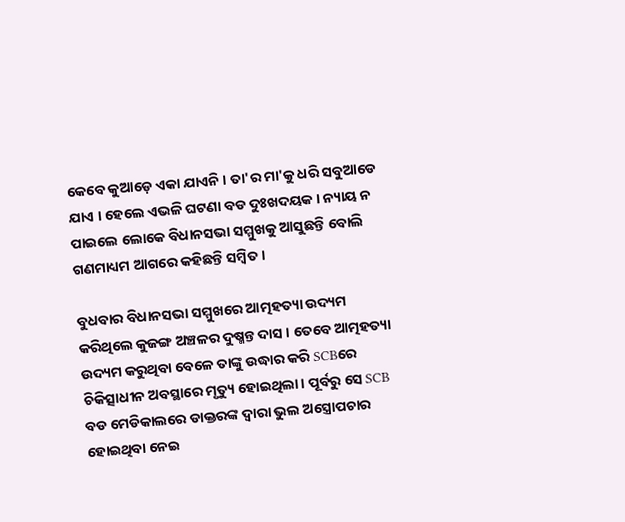କେବେ କୁଆଡ଼େ ଏକା ଯାଏନି । ତା'ର ମା'କୁ ଧରି ସବୁଆଡେ ଯାଏ । ହେଲେ ଏଭଳି ଘଟଣା ବଡ ଦୁଃଖଦୟକ । ନ୍ୟାୟ ନ ପାଇଲେ ଲୋକେ ବିଧାନସଭା ସମ୍ମୁଖକୁ ଆସୁଛନ୍ତି ବୋଲି ଗଣମାଧ୍ୟମ ଆଗରେ କହିଛନ୍ତି ସମ୍ବିତ ।

ବୁଧବାର ବିଧାନସଭା ସମ୍ମୁଖରେ ଆତ୍ମହତ୍ୟା ଉଦ୍ୟମ କରିଥିଲେ କୁଜଙ୍ଗ ଅଞ୍ଚଳର ଦୁଷ୍ମନ୍ତ ଦାସ । ତେବେ ଆତ୍ମହତ୍ୟା ଉଦ୍ୟମ କରୁଥିବା ବେଳେ ତାଙ୍କୁ ଉଦ୍ଧାର କରି SCBରେ ଚିକିତ୍ସାଧୀନ ଅବସ୍ଥାରେ ମୃତ୍ୟୁ ହୋଇଥିଲା। ପୂର୍ବରୁ ସେ SCB ବଡ ମେଡିକାଲରେ ଡାକ୍ତରଙ୍କ ଦ୍ବାରା ଭୁଲ ଅସ୍ତ୍ରୋପଚାର ହୋଇଥିବା ନେଇ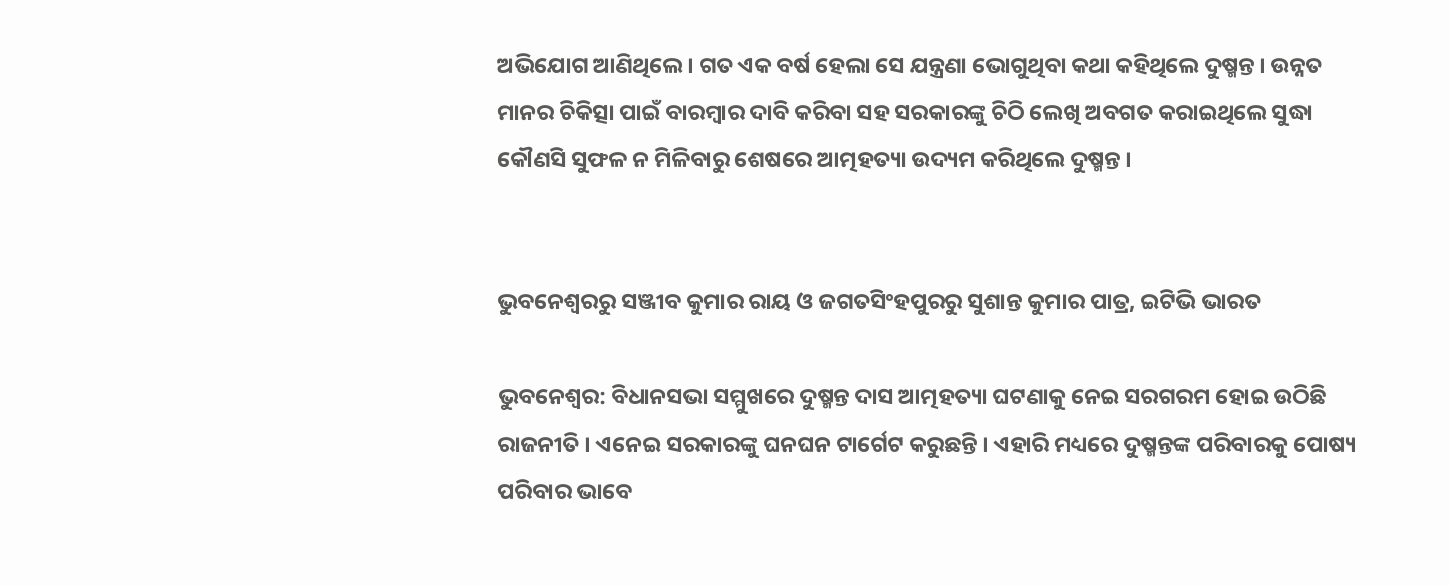ଅଭିଯୋଗ ଆଣିଥିଲେ । ଗତ ଏକ ବର୍ଷ ହେଲା ସେ ଯନ୍ତ୍ରଣା ଭୋଗୁଥିବା କଥା କହିଥିଲେ ଦୁଷ୍ମନ୍ତ । ଉନ୍ନତ ମାନର ଚିକିତ୍ସା ପାଇଁ ବାରମ୍ବାର ଦାବି କରିବା ସହ ସରକାରଙ୍କୁ ଚିଠି ଲେଖି ଅବଗତ କରାଇଥିଲେ ସୁଦ୍ଧା କୌଣସି ସୁଫଳ ନ ମିଳିବାରୁ ଶେଷରେ ଆତ୍ମହତ୍ୟା ଉଦ୍ୟମ କରିଥିଲେ ଦୁଷ୍ମନ୍ତ ।


ଭୁବନେଶ୍ବରରୁ ସଞ୍ଜୀବ କୁମାର ରାୟ ଓ ଜଗତସିଂହପୁରରୁ ସୁଶାନ୍ତ କୁମାର ପାତ୍ର, ଇଟିଭି ଭାରତ

ଭୁବନେଶ୍ବର: ବିଧାନସଭା ସମ୍ମୁଖରେ ଦୁଷ୍ମନ୍ତ ଦାସ ଆତ୍ମହତ୍ୟା ଘଟଣାକୁ ନେଇ ସରଗରମ ହୋଇ ଉଠିଛି ରାଜନୀତି । ଏନେଇ ସରକାରଙ୍କୁ ଘନଘନ ଟାର୍ଗେଟ କରୁଛନ୍ତି । ଏହାରି ମଧ୍ୟରେ ଦୁଷ୍ମନ୍ତଙ୍କ ପରିବାରକୁ ପୋଷ୍ୟ ପରିବାର ଭାବେ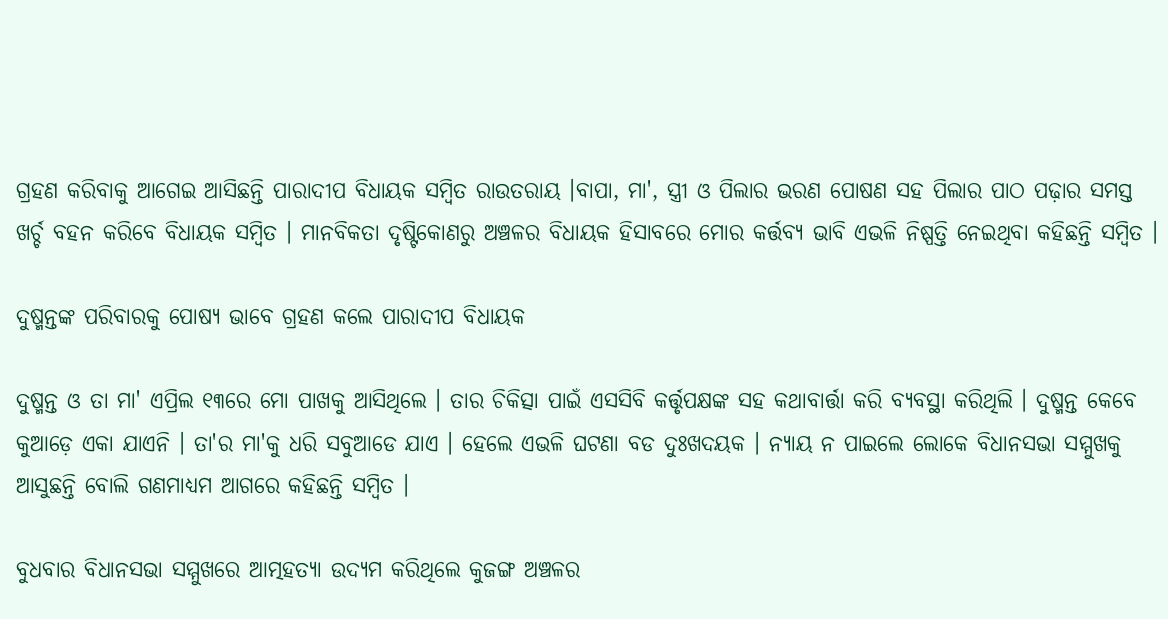ଗ୍ରହଣ କରିବାକୁ ଆଗେଇ ଆସିଛନ୍ତି ପାରାଦୀପ ବିଧାୟକ ସମ୍ବିତ ରାଉତରାୟ ।ବାପା, ମା', ସ୍ତ୍ରୀ ଓ ପିଲାର ଭରଣ ପୋଷଣ ସହ ପିଲାର ପାଠ ପଢ଼ାର ସମସ୍ତ ଖର୍ଚ୍ଚ ବହନ କରିବେ ବିଧାୟକ ସମ୍ବିତ । ମାନବିକତା ଦୃଷ୍ଟିକୋଣରୁ ଅଞ୍ଚଳର ବିଧାୟକ ହିସାବରେ ମୋର କର୍ତ୍ତବ୍ୟ ଭାବି ଏଭଳି ନିଷ୍ପତ୍ତି ନେଇଥିବା କହିଛନ୍ତି ସମ୍ବିତ ।

ଦୁଷ୍ମନ୍ତଙ୍କ ପରିବାରକୁ ପୋଷ୍ୟ ଭାବେ ଗ୍ରହଣ କଲେ ପାରାଦୀପ ବିଧାୟକ

ଦୁଷ୍ମନ୍ତ ଓ ତା ମା' ଏପ୍ରିଲ ୧୩ରେ ମୋ ପାଖକୁ ଆସିଥିଲେ । ତାର ଚିକିତ୍ସା ପାଇଁ ଏସସିବି କର୍ତ୍ତୃପକ୍ଷଙ୍କ ସହ କଥାବାର୍ତ୍ତା କରି ବ୍ୟବସ୍ଥା କରିଥିଲି । ଦୁଷ୍ମନ୍ତ କେବେ କୁଆଡ଼େ ଏକା ଯାଏନି । ତା'ର ମା'କୁ ଧରି ସବୁଆଡେ ଯାଏ । ହେଲେ ଏଭଳି ଘଟଣା ବଡ ଦୁଃଖଦୟକ । ନ୍ୟାୟ ନ ପାଇଲେ ଲୋକେ ବିଧାନସଭା ସମ୍ମୁଖକୁ ଆସୁଛନ୍ତି ବୋଲି ଗଣମାଧ୍ୟମ ଆଗରେ କହିଛନ୍ତି ସମ୍ବିତ ।

ବୁଧବାର ବିଧାନସଭା ସମ୍ମୁଖରେ ଆତ୍ମହତ୍ୟା ଉଦ୍ୟମ କରିଥିଲେ କୁଜଙ୍ଗ ଅଞ୍ଚଳର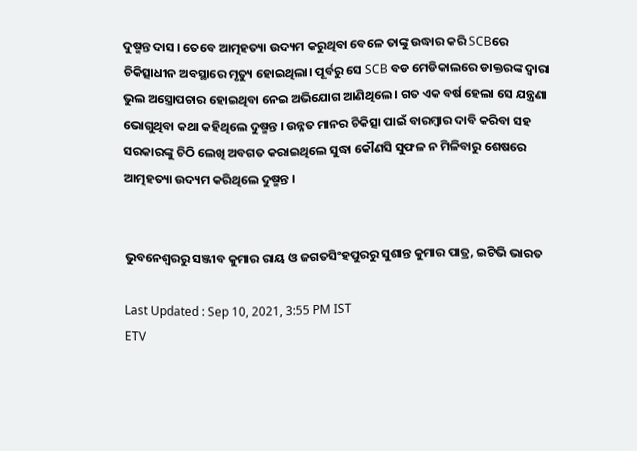ଦୁଷ୍ମନ୍ତ ଦାସ । ତେବେ ଆତ୍ମହତ୍ୟା ଉଦ୍ୟମ କରୁଥିବା ବେଳେ ତାଙ୍କୁ ଉଦ୍ଧାର କରି SCBରେ ଚିକିତ୍ସାଧୀନ ଅବସ୍ଥାରେ ମୃତ୍ୟୁ ହୋଇଥିଲା। ପୂର୍ବରୁ ସେ SCB ବଡ ମେଡିକାଲରେ ଡାକ୍ତରଙ୍କ ଦ୍ବାରା ଭୁଲ ଅସ୍ତ୍ରୋପଚାର ହୋଇଥିବା ନେଇ ଅଭିଯୋଗ ଆଣିଥିଲେ । ଗତ ଏକ ବର୍ଷ ହେଲା ସେ ଯନ୍ତ୍ରଣା ଭୋଗୁଥିବା କଥା କହିଥିଲେ ଦୁଷ୍ମନ୍ତ । ଉନ୍ନତ ମାନର ଚିକିତ୍ସା ପାଇଁ ବାରମ୍ବାର ଦାବି କରିବା ସହ ସରକାରଙ୍କୁ ଚିଠି ଲେଖି ଅବଗତ କରାଇଥିଲେ ସୁଦ୍ଧା କୌଣସି ସୁଫଳ ନ ମିଳିବାରୁ ଶେଷରେ ଆତ୍ମହତ୍ୟା ଉଦ୍ୟମ କରିଥିଲେ ଦୁଷ୍ମନ୍ତ ।


ଭୁବନେଶ୍ବରରୁ ସଞ୍ଜୀବ କୁମାର ରାୟ ଓ ଜଗତସିଂହପୁରରୁ ସୁଶାନ୍ତ କୁମାର ପାତ୍ର, ଇଟିଭି ଭାରତ

Last Updated : Sep 10, 2021, 3:55 PM IST
ETV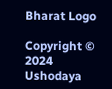Bharat Logo

Copyright © 2024 Ushodaya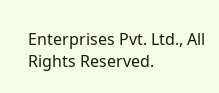Enterprises Pvt. Ltd., All Rights Reserved.